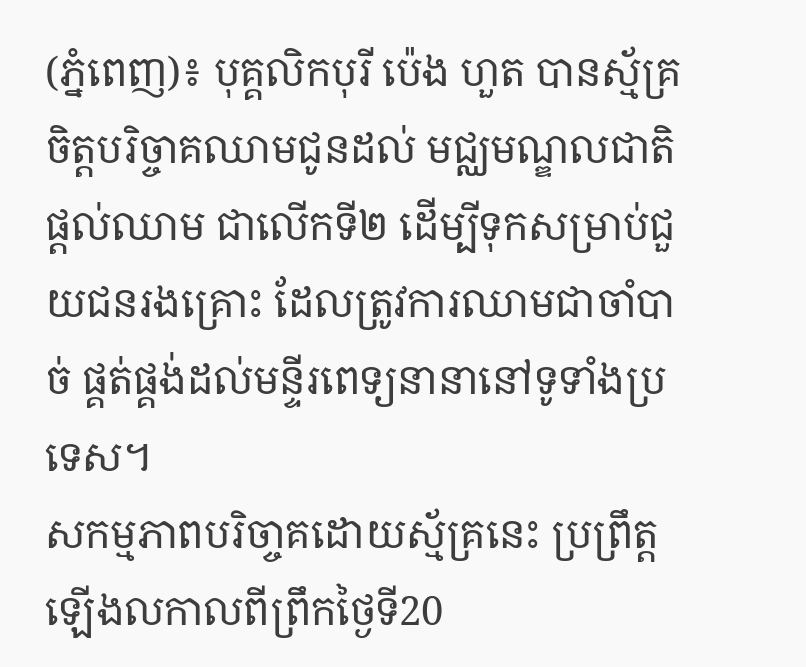(ភ្នំពេញ)៖ បុគ្គលិកបុរី ប៉េង ហួត បានស្ម័គ្រចិត្តបរិច្ចាគឈាមជូនដល់ មជ្ឈមណ្ឌលជាតិផ្តល់ឈាម ជាលើកទី២ ដើម្បីទុកសម្រាប់ជួយជនរងគ្រោះ ដែលត្រូវការឈាមជាចាំបាច់ ផ្គត់ផ្គង់ដល់មន្ទីរពេទ្យនានានៅទូទាំងប្រទេស។
សកម្មភាពបរិចា្ចគដោយស្ម័គ្រនេះ ប្រព្រឹត្តឡើងលកាលពីព្រឹកថ្ងៃទី20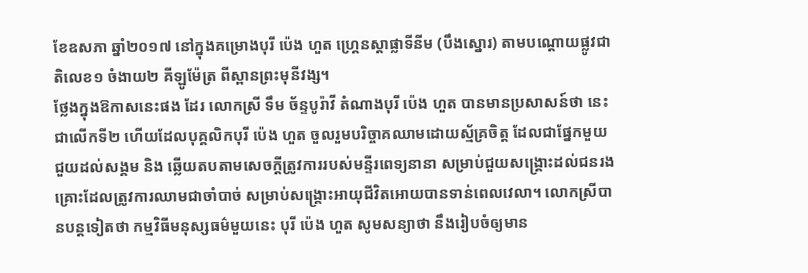ខែឧសភា ឆ្នាំ២០១៧ នៅក្នុងគម្រោងបុរី ប៉េង ហួត ហ្គ្រេនស្តាផ្លាទីនីម (បឹងស្នោរ) តាមបណ្តោយផ្លូវជាតិលេខ១ ចំងាយ២ គីឡូម៉ែត្រ ពីស្ពានព្រះមុនីវង្ស។
ថ្លែងក្នុងឱកាសនេះផង ដែរ លោកស្រី ទឹម ច័ន្ទបូរ៉ាវី តំណាងបុរី ប៉េង ហួត បានមានប្រសាសន៍ថា នេះជាលើកទី២ ហើយដែលបុគ្គលិកបុរី ប៉េង ហួត ចួលរួមបរិច្ចាគឈាមដោយស័្មគ្រចិត្ត ដែលជាផ្នែកមួយជួយដល់សង្គម និង ឆ្លើយតបតាមសេចក្តីត្រូវការរបស់មន្ទីរពេទ្យនានា សម្រាប់ជួយសង្គ្រោះដល់ជនរងគ្រោះដែលត្រូវការឈាមជាចាំបាច់ សម្រាប់សង្គ្រោះអាយុជីវិតអោយបានទាន់ពេលវេលា។ លោកស្រីបានបន្តទៀតថា កម្មវិធីមនុស្សធម៌មួយនេះ បុរី ប៉េង ហួត សូមសន្យាថា នឹងរៀបចំឲ្យមាន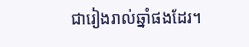ជារៀងរាល់ឆ្នាំផងដែរ។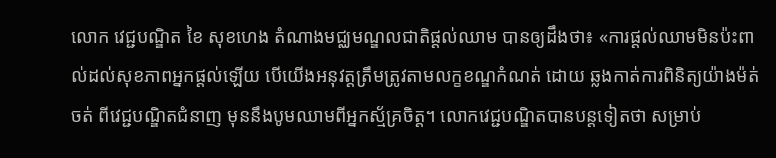លោក វេជ្ជបណ្ឌិត ខៃ សុខហេង តំណាងមជ្ឈមណ្ឌលជាតិផ្តល់ឈាម បានឲ្យដឹងថា៖ «ការផ្តល់ឈាមមិនប៉ះពាល់ដល់សុខភាពអ្នកផ្តល់ឡើយ បើយើងអនុវត្តត្រឹមត្រូវតាមលក្ខខណ្ឌកំណត់ ដោយ ឆ្លងកាត់ការពិនិត្យយ៉ាងម៉ត់ចត់ ពីវេជ្ជបណ្ឌិតជំនាញ មុននឹងបូមឈាមពីអ្នកស័្មគ្រចិត្ត។ លោកវេជ្ជបណ្ឌិតបានបន្តទៀតថា សម្រាប់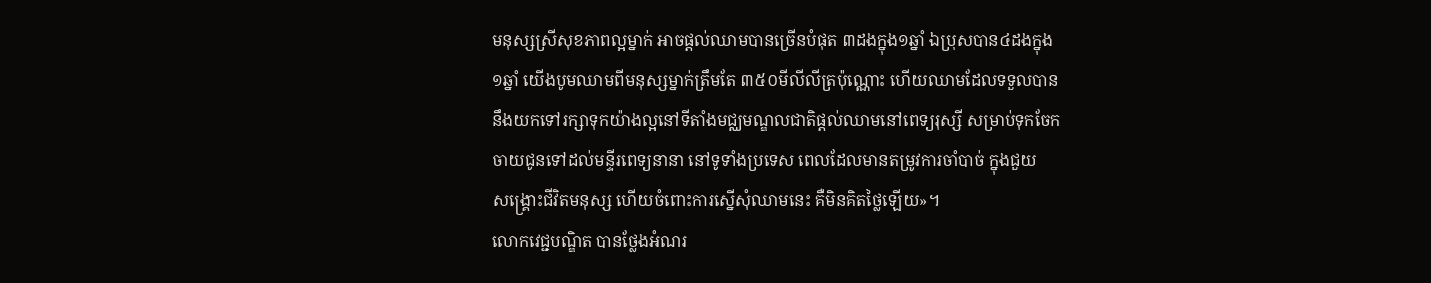មនុស្សស្រីសុខភាពល្អម្នាក់ អាចផ្តល់ឈាមបានច្រើនបំផុត ៣ដងក្នុង១ឆ្នាំ ឯប្រុសបាន៤ដងក្នុង១ឆ្នាំ យើងបូមឈាមពីមនុស្សម្នាក់ត្រឹមតែ ៣៥០មីលីលីត្រប៉ុណ្ណោះ ហើយឈាមដែលទទួលបាននឹងយកទៅរក្សាទុកយ៉ាងល្អនៅទីតាំងមជ្ឈមណ្ឌលជាតិផ្តល់ឈាមនៅពេទ្យរុស្សី សម្រាប់ទុកចែកចាយជូនទៅដល់មន្ទីរពេទ្យនានា នៅទូទាំងប្រទេស ពេលដែលមានតម្រូវការចាំបាច់ ក្នុងជួយ
សង្គ្រោះជីវិតមនុស្ស ហើយចំពោះការស្នើសុំឈាមនេះ គឺមិនគិតថ្លៃឡើយ»។
លោកវេជ្ជបណ្ឌិត បានថ្លែងអំណរ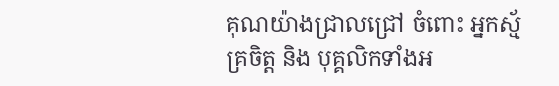គុណយ៉ាងជ្រាលជ្រៅ ចំពោះ អ្នកស្ម័គ្រចិត្ត និង បុគ្គលិកទាំងអ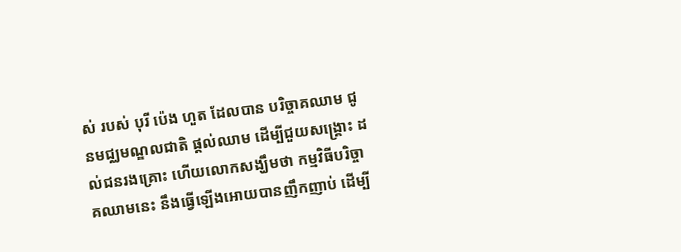ស់ របស់ បុរី ប៉េង ហួត ដែលបាន បរិច្ចាគឈាម ជូនមជ្ឈមណ្ឌលជាតិ ផ្តល់ឈាម ដើម្បីជួយសង្រ្គោះ ដល់ជនរងគ្រោះ ហើយលោកសង្ឃឹមថា កម្មវិធីបរិច្ចាគឈាមនេះ នឹងធ្វើឡើងអោយបានញឹកញាប់ ដើម្បី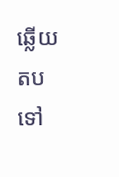ឆ្លើយតប ទៅ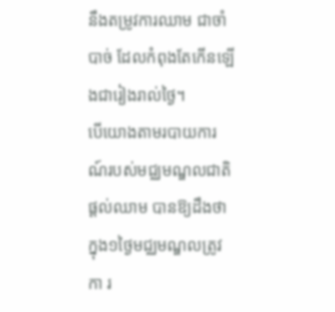នឹងតម្រូវការឈាម ជាចាំបាច់ ដែលកំពុងតែកើនឡើងជារៀងរាល់ថ្ងៃ។
បើយោងតាមរបាយការណ៍របស់មជ្ឈមណ្ឌលជាតិ ផ្តល់ឈាម បានឱ្យដឹងថា ក្នុង១ថ្ងៃមជ្ឈមណ្ឌលត្រូវកា រ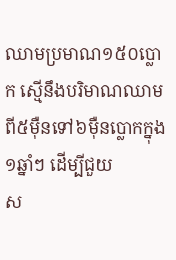ឈាមប្រមាណ១៥០ប្លោក ស្មើនឹងបរិមាណឈាមពី៥ម៉ឺនទៅ៦ម៉ឺនប្លោកក្នុង១ឆ្នាំៗ ដើម្បីជួយ
ស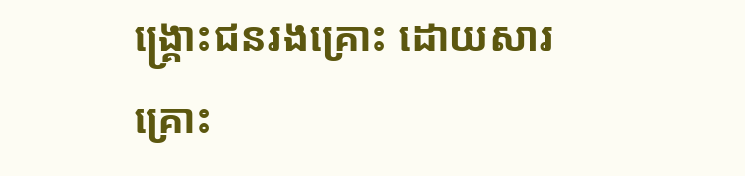ង្គ្រោះជនរងគ្រោះ ដោយសារគ្រោះ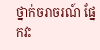ថ្នាក់ចរាចរណ៍ ផ្នែកវះ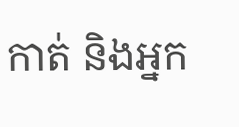កាត់ និងអ្នក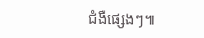ជំងឺផ្សេងៗ៕